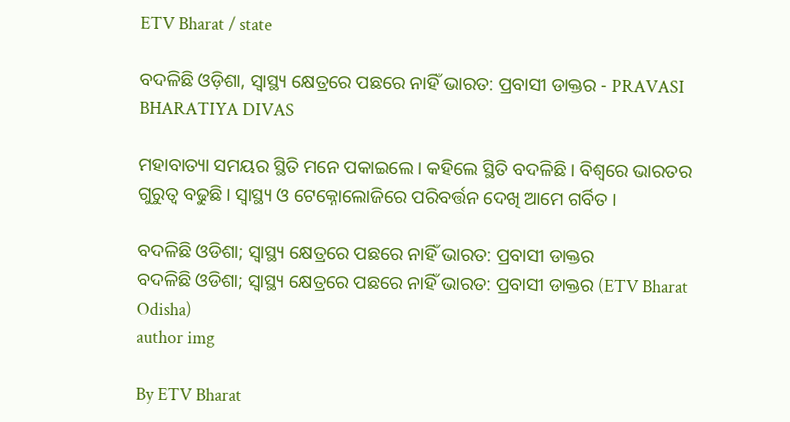ETV Bharat / state

ବଦଳିଛି ଓଡ଼ିଶା, ସ୍ୱାସ୍ଥ୍ୟ କ୍ଷେତ୍ରରେ ପଛରେ ନାହିଁ ଭାରତ: ପ୍ରବାସୀ ଡାକ୍ତର - PRAVASI BHARATIYA DIVAS

ମହାବାତ୍ୟା ସମୟର ସ୍ଥିତି ମନେ ପକାଇଲେ । କହିଲେ ସ୍ଥିତି ବଦଳିଛି । ବିଶ୍ବରେ ଭାରତର ଗୁରୁତ୍ବ ବଢୁଛି । ସ୍ବାସ୍ଥ୍ୟ ଓ ଟେକ୍ନୋଲୋଜିରେ ପରିବର୍ତ୍ତନ ଦେଖି ଆମେ ଗର୍ବିତ ।

ବଦଳିଛି ଓଡିଶା; ସ୍ୱାସ୍ଥ୍ୟ କ୍ଷେତ୍ରରେ ପଛରେ ନାହିଁ ଭାରତ: ପ୍ରବାସୀ ଡାକ୍ତର
ବଦଳିଛି ଓଡିଶା; ସ୍ୱାସ୍ଥ୍ୟ କ୍ଷେତ୍ରରେ ପଛରେ ନାହିଁ ଭାରତ: ପ୍ରବାସୀ ଡାକ୍ତର (ETV Bharat Odisha)
author img

By ETV Bharat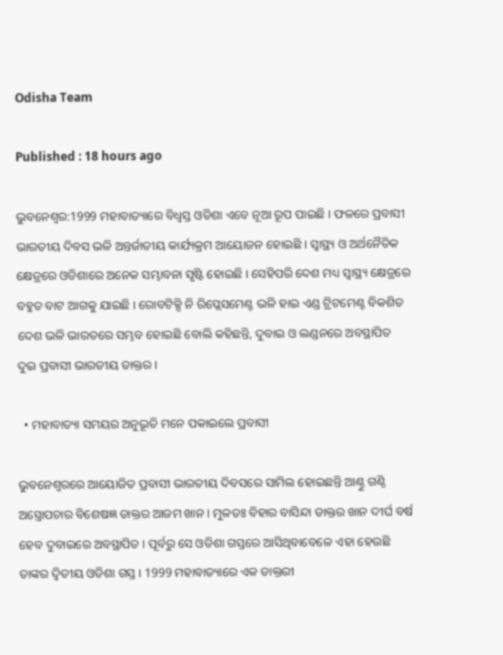Odisha Team

Published : 18 hours ago

ଭୁବନେଶ୍ବର:1999 ମହାବାତ୍ୟାରେ ବିଧ୍ୱସ୍ତ ଓଡିଶା ଏବେ ନୂଆ ରୂପ ପାଇଛି । ଫଳରେ ପ୍ରବାସୀ ଭାରତୀୟ ଦିବସ ଭଳି ଅନ୍ତର୍ଜାତୀୟ କାର୍ଯ୍ୟକ୍ରମ ଆୟୋଜନ ହୋଇଛି । ସ୍ୱାସ୍ଥ୍ୟ ଓ ଅର୍ଥନୈତିକ କ୍ଷେତ୍ରରେ ଓଡିଶାରେ ଅନେକ ସମ୍ଭାବନା ସୃଷ୍ଟି ହୋଇଛି । ସେହିପରି ଦେଶ ମଧ୍ୟ ସ୍ୱାସ୍ଥ୍ୟ କ୍ଷେତ୍ରରେ ବହୁତ ବାଟ ଆଗକୁ ଯାଇଛି । ରୋବଟିକ୍ସି ନି ରିପ୍ଲେସମେଣ୍ଟ ଭଳି ହାଇ ଏଣ୍ଡ ଟ୍ରିଟମେଣ୍ଟ ବିକଶିତ ଦେଶ ଭଳି ଭାରତରେ ସମ୍ଭବ ହୋଇଛି ବୋଲି କହିଛନ୍ତି, ଦୁବାଇ ଓ ଲଣ୍ଡନରେ ଅବସ୍ଥାପିତ ଦୁଇ ପ୍ରବାସୀ ଭାରତୀୟ ଡାକ୍ତର ।

  • ମହାବାତ୍ୟା ସମୟର ଅନୁଭୂତି ମନେ ପକାଇଲେ ପ୍ରବାସୀ

ଭୁବନେଶ୍ୱରରେ ଆୟୋଜିତ ପ୍ରବାସୀ ଭାରତୀୟ ଦିବସରେ ସାମିଲ ହୋଇଛନ୍ତି ଆଣ୍ଠୁ ଗଣ୍ଠି ଅସ୍ତ୍ରୋପଚାର ବିଶେଷଜ୍ଞ ଡାକ୍ତର ଆଜମ ଖାନ । ମୁଳତଃ ବିହାର ବାସିନ୍ଦା ଡାକ୍ତର ଖାନ ଦୀର୍ଘ ବର୍ଷ ହେବ ଦୁବାଇରେ ଅବସ୍ଥାପିତ । ପୂର୍ବରୁ ସେ ଓଡିଶା ଗସ୍ତରେ ଆସିଥିବାବେଳେ ଏହା ହେଉଛି ତାଙ୍କର ଦ୍ଵିତୀୟ ଓଡିଶା ଗସ୍ତ । 1999 ମହାବାତ୍ୟାରେ ଏକ ଡାକ୍ତରୀ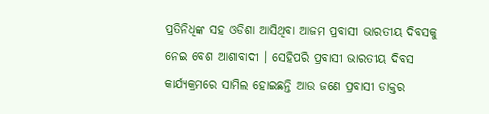ପ୍ରତିନିଧିଙ୍କ ସହ ଓଡିଶା ଆସିଥିବା ଆଜମ ପ୍ରବାସୀ ଭାରତୀୟ ଦିବସକୁ ନେଇ ବେଶ ଆଶାବାଦୀ । ସେହିପରି ପ୍ରବାସୀ ଭାରତୀୟ ଦିବସ କାର୍ଯ୍ୟକ୍ରମରେ ସାମିଲ ହୋଇଛନ୍ତି ଆଉ ଜଣେ ପ୍ରବାସୀ ଡାକ୍ତର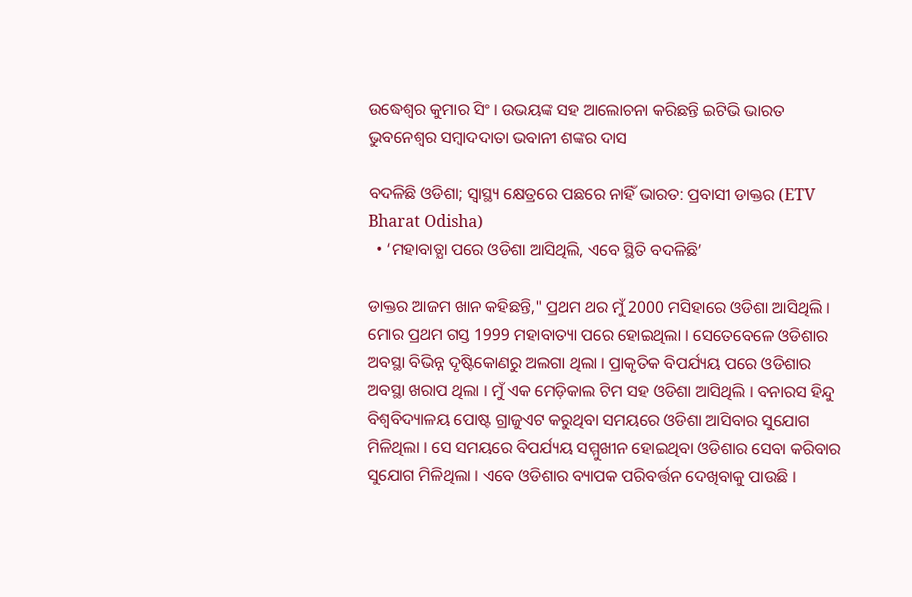ଉଦ୍ଧେଶ୍ୱର କୁମାର ସିଂ । ଉଭୟଙ୍କ ସହ ଆଲୋଚନା କରିଛନ୍ତି ଇଟିଭି ଭାରତ ଭୁବନେଶ୍ୱର ସମ୍ବାଦଦାତା ଭବାନୀ ଶଙ୍କର ଦାସ

ବଦଳିଛି ଓଡିଶା; ସ୍ୱାସ୍ଥ୍ୟ କ୍ଷେତ୍ରରେ ପଛରେ ନାହିଁ ଭାରତ: ପ୍ରବାସୀ ଡାକ୍ତର (ETV Bharat Odisha)
  • ‘ମହାବାତ୍ଯା ପରେ ଓଡିଶା ଆସିଥିଲି, ଏବେ ସ୍ଥିତି ବଦଳିଛି’

ଡାକ୍ତର ଆଜମ ଖାନ କହିଛନ୍ତି," ପ୍ରଥମ ଥର ମୁଁ 2000 ମସିହାରେ ଓଡିଶା ଆସିଥିଲି । ମୋର ପ୍ରଥମ ଗସ୍ତ 1999 ମହାବାତ୍ୟା ପରେ ହୋଇଥିଲା । ସେତେବେଳେ ଓଡିଶାର ଅବସ୍ଥା ବିଭିନ୍ନ ଦୃଷ୍ଟିକୋଣରୁ ଅଲଗା ଥିଲା । ପ୍ରାକୃତିକ ବିପର୍ଯ୍ୟୟ ପରେ ଓଡିଶାର ଅବସ୍ଥା ଖରାପ ଥିଲା । ମୁଁ ଏକ ମେଡ଼ିକାଲ ଟିମ ସହ ଓଡିଶା ଆସିଥିଲି । ବନାରସ ହିନ୍ଦୁ ବିଶ୍ୱବିଦ୍ୟାଳୟ ପୋଷ୍ଟ ଗ୍ରାଜୁଏଟ କରୁଥିବା ସମୟରେ ଓଡିଶା ଆସିବାର ସୁଯୋଗ ମିଳିଥିଲା । ସେ ସମୟରେ ବିପର୍ଯ୍ୟୟ ସମ୍ମୁଖୀନ ହୋଇଥିବା ଓଡିଶାର ସେବା କରିବାର ସୁଯୋଗ ମିଳିଥିଲା । ଏବେ ଓଡିଶାର ବ୍ୟାପକ ପରିବର୍ତ୍ତନ ଦେଖିବାକୁ ପାଉଛି ।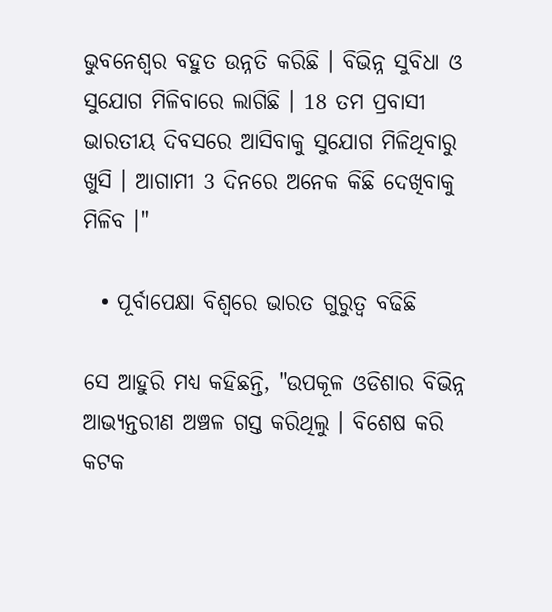ଭୁବନେଶ୍ୱର ବହୁତ ଉନ୍ନତି କରିଛି । ବିଭିନ୍ନ ସୁବିଧା ଓ ସୁଯୋଗ ମିଳିବାରେ ଲାଗିଛି । 18 ତମ ପ୍ରବାସୀ ଭାରତୀୟ ଦିବସରେ ଆସିବାକୁ ସୁଯୋଗ ମିଳିଥିବାରୁ ଖୁସି । ଆଗାମୀ 3 ଦିନରେ ଅନେକ କିଛି ଦେଖିବାକୁ ମିଳିବ ।"

  • ପୂର୍ବାପେକ୍ଷା ବିଶ୍ବରେ ଭାରତ ଗୁରୁତ୍ବ ବଢିଛି

ସେ ଆହୁରି ମଧ୍ୟ କହିଛନ୍ତି, "ଉପକୂଳ ଓଡିଶାର ବିଭିନ୍ନ ଆଭ୍ୟନ୍ତରୀଣ ଅଞ୍ଚଳ ଗସ୍ତ କରିଥିଲୁ । ବିଶେଷ କରି କଟକ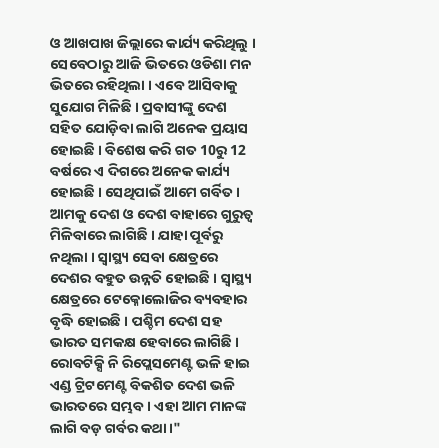ଓ ଆଖପାଖ ଜିଲ୍ଲାରେ କାର୍ଯ୍ୟ କରିଥିଲୁ । ସେବେଠାରୁ ଆଜି ଭିତରେ ଓଡିଶା ମନ ଭିତରେ ରହିଥିଲା । ଏବେ ଆସିବାକୁ ସୁଯୋଗ ମିଳିଛି । ପ୍ରବାସୀଙ୍କୁ ଦେଶ ସହିତ ଯୋଡ଼ିବା ଲାଗି ଅନେକ ପ୍ରୟାସ ହୋଇଛି । ବିଶେଷ କରି ଗତ 10ରୁ 12 ବର୍ଷରେ ଏ ଦିଗରେ ଅନେକ କାର୍ଯ୍ୟ ହୋଇଛି । ସେଥିପାଇଁ ଆମେ ଗର୍ବିତ । ଆମକୁ ଦେଶ ଓ ଦେଶ ବାହାରେ ଗୁରୁତ୍ୱ ମିଳିବାରେ ଲାଗିଛି । ଯାହା ପୂର୍ବରୁ ନଥିଲା । ସ୍ୱାସ୍ଥ୍ୟ ସେବା କ୍ଷେତ୍ରରେ ଦେଶର ବହୁତ ଉନ୍ନତି ହୋଇଛି । ସ୍ୱାସ୍ଥ୍ୟ କ୍ଷେତ୍ରରେ ଟେକ୍ନୋଲୋଜିର ବ୍ୟବହାର ବୃଦ୍ଧି ହୋଇଛି । ପଶ୍ଚିମ ଦେଶ ସହ ଭାରତ ସମକକ୍ଷ ହେବାରେ ଲାଗିଛି । ରୋବଟିକ୍ସି ନି ରିପ୍ଲେସମେଣ୍ଟ ଭଳି ହାଇ ଏଣ୍ଡ ଟ୍ରିଟମେଣ୍ଟ ବିକଶିତ ଦେଶ ଭଳି ଭାରତରେ ସମ୍ଭବ । ଏହା ଆମ ମାନଙ୍କ ଲାଗି ବଡ଼ ଗର୍ବର କଥା ।"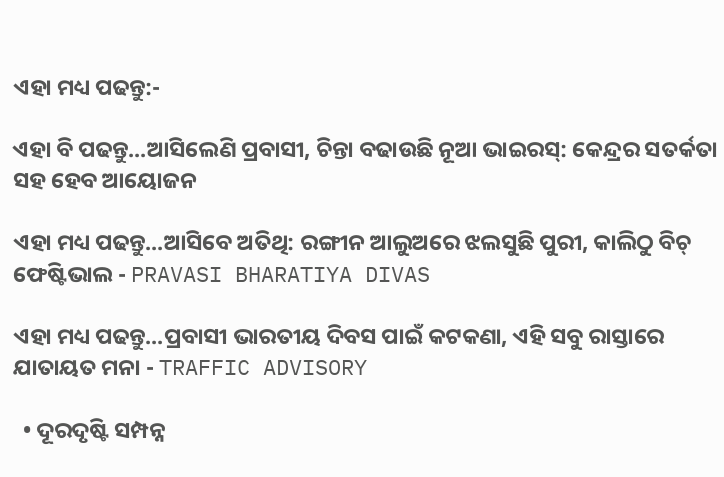ଏହା ମଧ୍ୟ ପଢନ୍ତୁ:-

ଏହା ବି ପଢନ୍ତୁ...ଆସିଲେଣି ପ୍ରବାସୀ, ଚିନ୍ତା ବଢାଉଛି ନୂଆ ଭାଇରସ୍‌: କେନ୍ଦ୍ରର ସତର୍କତା ସହ ହେବ ଆୟୋଜନ

ଏହା ମଧ୍ୟ ପଢନ୍ତୁ...ଆସିବେ ଅତିଥି: ରଙ୍ଗୀନ ଆଲୁଅରେ ଝଲସୁଛି ପୁରୀ, କାଲିଠୁ ବିଚ୍‌ ଫେଷ୍ଟିଭାଲ - PRAVASI BHARATIYA DIVAS

ଏହା ମଧ୍ୟ ପଢନ୍ତୁ...ପ୍ରବାସୀ ଭାରତୀୟ ଦିବସ ପାଇଁ କଟକଣା, ଏହି ସବୁ ରାସ୍ତାରେ ଯାତାୟତ ମନା - TRAFFIC ADVISORY

  • ଦୂରଦୃଷ୍ଟି ସମ୍ପନ୍ନ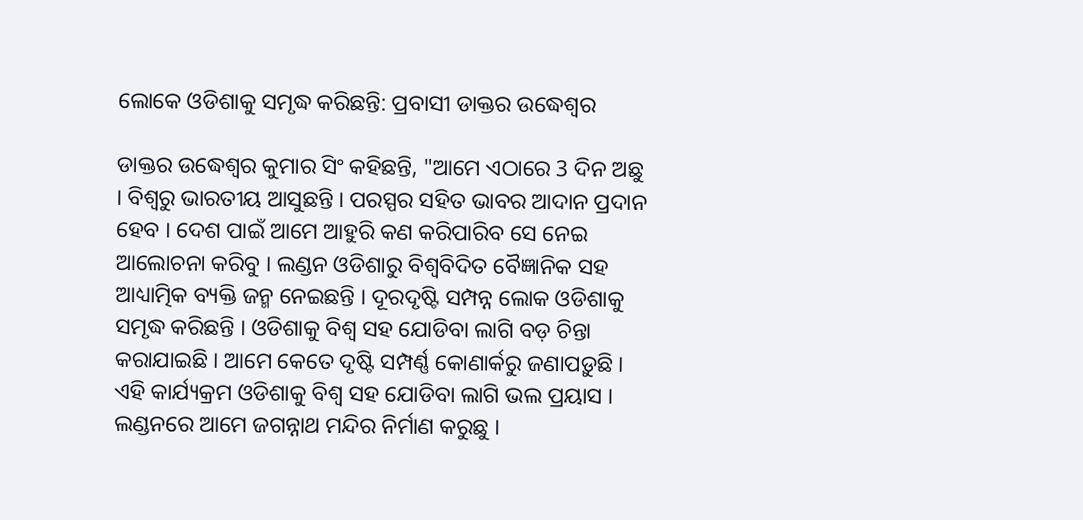ଲୋକେ ଓଡିଶାକୁ ସମୃଦ୍ଧ କରିଛନ୍ତି: ପ୍ରବାସୀ ଡାକ୍ତର ଉଦ୍ଧେଶ୍ୱର

ଡାକ୍ତର ଉଦ୍ଧେଶ୍ୱର କୁମାର ସିଂ କହିଛନ୍ତି, "ଆମେ ଏଠାରେ 3 ଦିନ ଅଛୁ । ବିଶ୍ଵରୁ ଭାରତୀୟ ଆସୁଛନ୍ତି । ପରସ୍ପର ସହିତ ଭାବର ଆଦାନ ପ୍ରଦାନ ହେବ । ଦେଶ ପାଇଁ ଆମେ ଆହୁରି କଣ କରିପାରିବ ସେ ନେଇ ଆଲୋଚନା କରିବୁ । ଲଣ୍ଡନ ଓଡିଶାରୁ ବିଶ୍ଵବିଦିତ ବୈଜ୍ଞାନିକ ସହ ଆଧ୍ୟାତ୍ମିକ ବ୍ୟକ୍ତି ଜନ୍ମ ନେଇଛନ୍ତି । ଦୂରଦୃଷ୍ଟି ସମ୍ପନ୍ନ ଲୋକ ଓଡିଶାକୁ ସମୃଦ୍ଧ କରିଛନ୍ତି । ଓଡିଶାକୁ ବିଶ୍ଵ ସହ ଯୋଡିବା ଲାଗି ବଡ଼ ଚିନ୍ତା କରାଯାଇଛି । ଆମେ କେତେ ଦୃଷ୍ଟି ସମ୍ପର୍ଣ୍ଣ କୋଣାର୍କରୁ ଜଣାପଡ଼ୁଛି । ଏହି କାର୍ଯ୍ୟକ୍ରମ ଓଡିଶାକୁ ବିଶ୍ୱ ସହ ଯୋଡିବା ଲାଗି ଭଲ ପ୍ରୟାସ । ଲଣ୍ଡନରେ ଆମେ ଜଗନ୍ନାଥ ମନ୍ଦିର ନିର୍ମାଣ କରୁଛୁ ।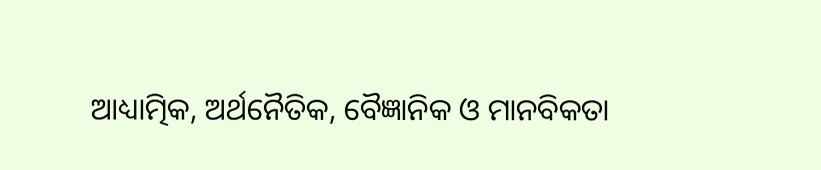ଆଧ୍ୟାତ୍ମିକ, ଅର୍ଥନୈତିକ, ବୈଜ୍ଞାନିକ ଓ ମାନବିକତା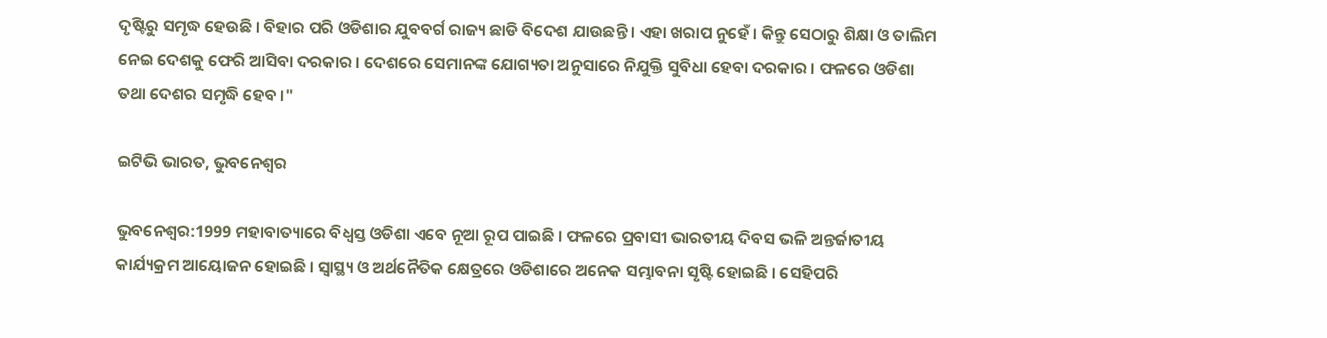ଦୃଷ୍ଟିରୁ ସମୃଦ୍ଧ ହେଉଛି । ବିହାର ପରି ଓଡିଶାର ଯୁବବର୍ଗ ରାଜ୍ୟ ଛାଡି ବିଦେଶ ଯାଉଛନ୍ତି । ଏହା ଖରାପ ନୁହେଁ । କିନ୍ତୁ ସେଠାରୁ ଶିକ୍ଷା ଓ ତାଲିମ ନେଇ ଦେଶକୁ ଫେରି ଆସିବା ଦରକାର । ଦେଶରେ ସେମାନଙ୍କ ଯୋଗ୍ୟତା ଅନୁସାରେ ନିଯୁକ୍ତି ସୁବିଧା ହେବା ଦରକାର । ଫଳରେ ଓଡିଶା ତଥା ଦେଶର ସମୃଦ୍ଧି ହେବ ।"

ଇଟିଭି ଭାରତ, ଭୁବନେଶ୍ବର

ଭୁବନେଶ୍ବର:1999 ମହାବାତ୍ୟାରେ ବିଧ୍ୱସ୍ତ ଓଡିଶା ଏବେ ନୂଆ ରୂପ ପାଇଛି । ଫଳରେ ପ୍ରବାସୀ ଭାରତୀୟ ଦିବସ ଭଳି ଅନ୍ତର୍ଜାତୀୟ କାର୍ଯ୍ୟକ୍ରମ ଆୟୋଜନ ହୋଇଛି । ସ୍ୱାସ୍ଥ୍ୟ ଓ ଅର୍ଥନୈତିକ କ୍ଷେତ୍ରରେ ଓଡିଶାରେ ଅନେକ ସମ୍ଭାବନା ସୃଷ୍ଟି ହୋଇଛି । ସେହିପରି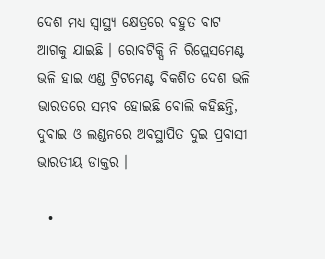ଦେଶ ମଧ୍ୟ ସ୍ୱାସ୍ଥ୍ୟ କ୍ଷେତ୍ରରେ ବହୁତ ବାଟ ଆଗକୁ ଯାଇଛି । ରୋବଟିକ୍ସି ନି ରିପ୍ଲେସମେଣ୍ଟ ଭଳି ହାଇ ଏଣ୍ଡ ଟ୍ରିଟମେଣ୍ଟ ବିକଶିତ ଦେଶ ଭଳି ଭାରତରେ ସମ୍ଭବ ହୋଇଛି ବୋଲି କହିଛନ୍ତି, ଦୁବାଇ ଓ ଲଣ୍ଡନରେ ଅବସ୍ଥାପିତ ଦୁଇ ପ୍ରବାସୀ ଭାରତୀୟ ଡାକ୍ତର ।

  •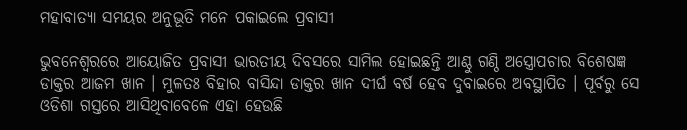ମହାବାତ୍ୟା ସମୟର ଅନୁଭୂତି ମନେ ପକାଇଲେ ପ୍ରବାସୀ

ଭୁବନେଶ୍ୱରରେ ଆୟୋଜିତ ପ୍ରବାସୀ ଭାରତୀୟ ଦିବସରେ ସାମିଲ ହୋଇଛନ୍ତି ଆଣ୍ଠୁ ଗଣ୍ଠି ଅସ୍ତ୍ରୋପଚାର ବିଶେଷଜ୍ଞ ଡାକ୍ତର ଆଜମ ଖାନ । ମୁଳତଃ ବିହାର ବାସିନ୍ଦା ଡାକ୍ତର ଖାନ ଦୀର୍ଘ ବର୍ଷ ହେବ ଦୁବାଇରେ ଅବସ୍ଥାପିତ । ପୂର୍ବରୁ ସେ ଓଡିଶା ଗସ୍ତରେ ଆସିଥିବାବେଳେ ଏହା ହେଉଛି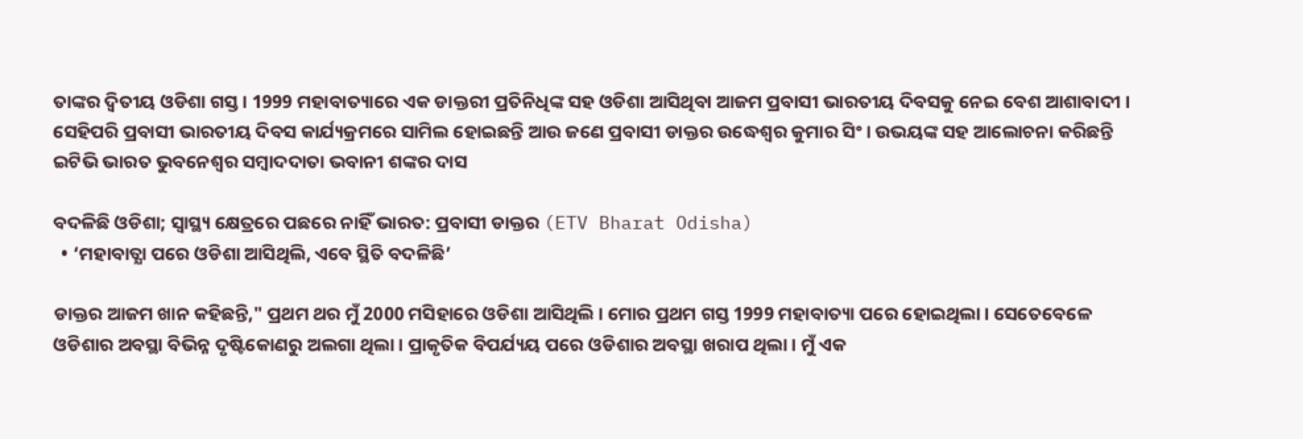ତାଙ୍କର ଦ୍ଵିତୀୟ ଓଡିଶା ଗସ୍ତ । 1999 ମହାବାତ୍ୟାରେ ଏକ ଡାକ୍ତରୀ ପ୍ରତିନିଧିଙ୍କ ସହ ଓଡିଶା ଆସିଥିବା ଆଜମ ପ୍ରବାସୀ ଭାରତୀୟ ଦିବସକୁ ନେଇ ବେଶ ଆଶାବାଦୀ । ସେହିପରି ପ୍ରବାସୀ ଭାରତୀୟ ଦିବସ କାର୍ଯ୍ୟକ୍ରମରେ ସାମିଲ ହୋଇଛନ୍ତି ଆଉ ଜଣେ ପ୍ରବାସୀ ଡାକ୍ତର ଉଦ୍ଧେଶ୍ୱର କୁମାର ସିଂ । ଉଭୟଙ୍କ ସହ ଆଲୋଚନା କରିଛନ୍ତି ଇଟିଭି ଭାରତ ଭୁବନେଶ୍ୱର ସମ୍ବାଦଦାତା ଭବାନୀ ଶଙ୍କର ଦାସ

ବଦଳିଛି ଓଡିଶା; ସ୍ୱାସ୍ଥ୍ୟ କ୍ଷେତ୍ରରେ ପଛରେ ନାହିଁ ଭାରତ: ପ୍ରବାସୀ ଡାକ୍ତର (ETV Bharat Odisha)
  • ‘ମହାବାତ୍ଯା ପରେ ଓଡିଶା ଆସିଥିଲି, ଏବେ ସ୍ଥିତି ବଦଳିଛି’

ଡାକ୍ତର ଆଜମ ଖାନ କହିଛନ୍ତି," ପ୍ରଥମ ଥର ମୁଁ 2000 ମସିହାରେ ଓଡିଶା ଆସିଥିଲି । ମୋର ପ୍ରଥମ ଗସ୍ତ 1999 ମହାବାତ୍ୟା ପରେ ହୋଇଥିଲା । ସେତେବେଳେ ଓଡିଶାର ଅବସ୍ଥା ବିଭିନ୍ନ ଦୃଷ୍ଟିକୋଣରୁ ଅଲଗା ଥିଲା । ପ୍ରାକୃତିକ ବିପର୍ଯ୍ୟୟ ପରେ ଓଡିଶାର ଅବସ୍ଥା ଖରାପ ଥିଲା । ମୁଁ ଏକ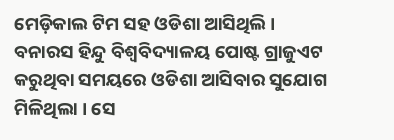ମେଡ଼ିକାଲ ଟିମ ସହ ଓଡିଶା ଆସିଥିଲି । ବନାରସ ହିନ୍ଦୁ ବିଶ୍ୱବିଦ୍ୟାଳୟ ପୋଷ୍ଟ ଗ୍ରାଜୁଏଟ କରୁଥିବା ସମୟରେ ଓଡିଶା ଆସିବାର ସୁଯୋଗ ମିଳିଥିଲା । ସେ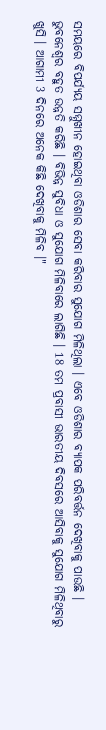ସମୟରେ ବିପର୍ଯ୍ୟୟ ସମ୍ମୁଖୀନ ହୋଇଥିବା ଓଡିଶାର ସେବା କରିବାର ସୁଯୋଗ ମିଳିଥିଲା । ଏବେ ଓଡିଶାର ବ୍ୟାପକ ପରିବର୍ତ୍ତନ ଦେଖିବାକୁ ପାଉଛି । ଭୁବନେଶ୍ୱର ବହୁତ ଉନ୍ନତି କରିଛି । ବିଭିନ୍ନ ସୁବିଧା ଓ ସୁଯୋଗ ମିଳିବାରେ ଲାଗିଛି । 18 ତମ ପ୍ରବାସୀ ଭାରତୀୟ ଦିବସରେ ଆସିବାକୁ ସୁଯୋଗ ମିଳିଥିବାରୁ ଖୁସି । ଆଗାମୀ 3 ଦିନରେ ଅନେକ କିଛି ଦେଖିବାକୁ ମିଳିବ ।"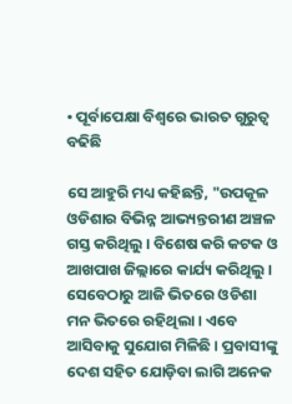• ପୂର୍ବାପେକ୍ଷା ବିଶ୍ବରେ ଭାରତ ଗୁରୁତ୍ବ ବଢିଛି

ସେ ଆହୁରି ମଧ୍ୟ କହିଛନ୍ତି, "ଉପକୂଳ ଓଡିଶାର ବିଭିନ୍ନ ଆଭ୍ୟନ୍ତରୀଣ ଅଞ୍ଚଳ ଗସ୍ତ କରିଥିଲୁ । ବିଶେଷ କରି କଟକ ଓ ଆଖପାଖ ଜିଲ୍ଲାରେ କାର୍ଯ୍ୟ କରିଥିଲୁ । ସେବେଠାରୁ ଆଜି ଭିତରେ ଓଡିଶା ମନ ଭିତରେ ରହିଥିଲା । ଏବେ ଆସିବାକୁ ସୁଯୋଗ ମିଳିଛି । ପ୍ରବାସୀଙ୍କୁ ଦେଶ ସହିତ ଯୋଡ଼ିବା ଲାଗି ଅନେକ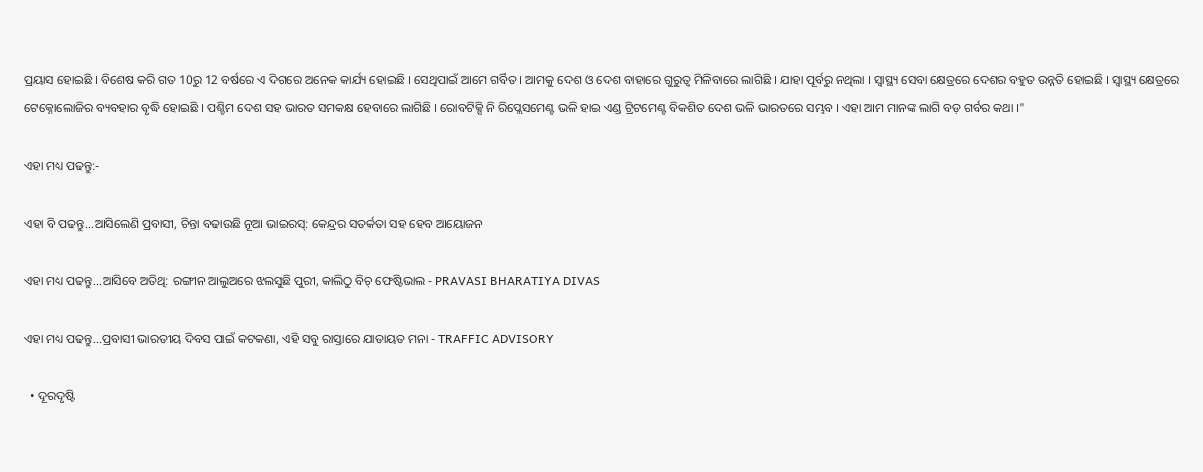ପ୍ରୟାସ ହୋଇଛି । ବିଶେଷ କରି ଗତ 10ରୁ 12 ବର୍ଷରେ ଏ ଦିଗରେ ଅନେକ କାର୍ଯ୍ୟ ହୋଇଛି । ସେଥିପାଇଁ ଆମେ ଗର୍ବିତ । ଆମକୁ ଦେଶ ଓ ଦେଶ ବାହାରେ ଗୁରୁତ୍ୱ ମିଳିବାରେ ଲାଗିଛି । ଯାହା ପୂର୍ବରୁ ନଥିଲା । ସ୍ୱାସ୍ଥ୍ୟ ସେବା କ୍ଷେତ୍ରରେ ଦେଶର ବହୁତ ଉନ୍ନତି ହୋଇଛି । ସ୍ୱାସ୍ଥ୍ୟ କ୍ଷେତ୍ରରେ ଟେକ୍ନୋଲୋଜିର ବ୍ୟବହାର ବୃଦ୍ଧି ହୋଇଛି । ପଶ୍ଚିମ ଦେଶ ସହ ଭାରତ ସମକକ୍ଷ ହେବାରେ ଲାଗିଛି । ରୋବଟିକ୍ସି ନି ରିପ୍ଲେସମେଣ୍ଟ ଭଳି ହାଇ ଏଣ୍ଡ ଟ୍ରିଟମେଣ୍ଟ ବିକଶିତ ଦେଶ ଭଳି ଭାରତରେ ସମ୍ଭବ । ଏହା ଆମ ମାନଙ୍କ ଲାଗି ବଡ଼ ଗର୍ବର କଥା ।"

ଏହା ମଧ୍ୟ ପଢନ୍ତୁ:-

ଏହା ବି ପଢନ୍ତୁ...ଆସିଲେଣି ପ୍ରବାସୀ, ଚିନ୍ତା ବଢାଉଛି ନୂଆ ଭାଇରସ୍‌: କେନ୍ଦ୍ରର ସତର୍କତା ସହ ହେବ ଆୟୋଜନ

ଏହା ମଧ୍ୟ ପଢନ୍ତୁ...ଆସିବେ ଅତିଥି: ରଙ୍ଗୀନ ଆଲୁଅରେ ଝଲସୁଛି ପୁରୀ, କାଲିଠୁ ବିଚ୍‌ ଫେଷ୍ଟିଭାଲ - PRAVASI BHARATIYA DIVAS

ଏହା ମଧ୍ୟ ପଢନ୍ତୁ...ପ୍ରବାସୀ ଭାରତୀୟ ଦିବସ ପାଇଁ କଟକଣା, ଏହି ସବୁ ରାସ୍ତାରେ ଯାତାୟତ ମନା - TRAFFIC ADVISORY

  • ଦୂରଦୃଷ୍ଟି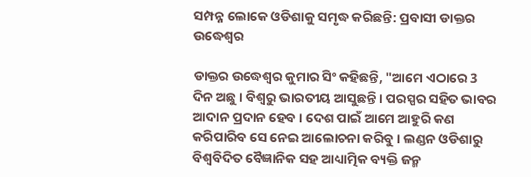ସମ୍ପନ୍ନ ଲୋକେ ଓଡିଶାକୁ ସମୃଦ୍ଧ କରିଛନ୍ତି: ପ୍ରବାସୀ ଡାକ୍ତର ଉଦ୍ଧେଶ୍ୱର

ଡାକ୍ତର ଉଦ୍ଧେଶ୍ୱର କୁମାର ସିଂ କହିଛନ୍ତି, "ଆମେ ଏଠାରେ 3 ଦିନ ଅଛୁ । ବିଶ୍ଵରୁ ଭାରତୀୟ ଆସୁଛନ୍ତି । ପରସ୍ପର ସହିତ ଭାବର ଆଦାନ ପ୍ରଦାନ ହେବ । ଦେଶ ପାଇଁ ଆମେ ଆହୁରି କଣ କରିପାରିବ ସେ ନେଇ ଆଲୋଚନା କରିବୁ । ଲଣ୍ଡନ ଓଡିଶାରୁ ବିଶ୍ଵବିଦିତ ବୈଜ୍ଞାନିକ ସହ ଆଧ୍ୟାତ୍ମିକ ବ୍ୟକ୍ତି ଜନ୍ମ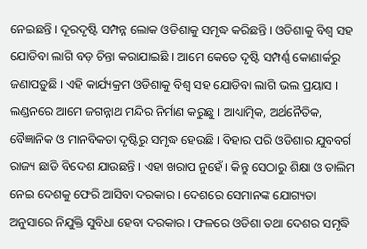ନେଇଛନ୍ତି । ଦୂରଦୃଷ୍ଟି ସମ୍ପନ୍ନ ଲୋକ ଓଡିଶାକୁ ସମୃଦ୍ଧ କରିଛନ୍ତି । ଓଡିଶାକୁ ବିଶ୍ଵ ସହ ଯୋଡିବା ଲାଗି ବଡ଼ ଚିନ୍ତା କରାଯାଇଛି । ଆମେ କେତେ ଦୃଷ୍ଟି ସମ୍ପର୍ଣ୍ଣ କୋଣାର୍କରୁ ଜଣାପଡ଼ୁଛି । ଏହି କାର୍ଯ୍ୟକ୍ରମ ଓଡିଶାକୁ ବିଶ୍ୱ ସହ ଯୋଡିବା ଲାଗି ଭଲ ପ୍ରୟାସ । ଲଣ୍ଡନରେ ଆମେ ଜଗନ୍ନାଥ ମନ୍ଦିର ନିର୍ମାଣ କରୁଛୁ । ଆଧ୍ୟାତ୍ମିକ, ଅର୍ଥନୈତିକ, ବୈଜ୍ଞାନିକ ଓ ମାନବିକତା ଦୃଷ୍ଟିରୁ ସମୃଦ୍ଧ ହେଉଛି । ବିହାର ପରି ଓଡିଶାର ଯୁବବର୍ଗ ରାଜ୍ୟ ଛାଡି ବିଦେଶ ଯାଉଛନ୍ତି । ଏହା ଖରାପ ନୁହେଁ । କିନ୍ତୁ ସେଠାରୁ ଶିକ୍ଷା ଓ ତାଲିମ ନେଇ ଦେଶକୁ ଫେରି ଆସିବା ଦରକାର । ଦେଶରେ ସେମାନଙ୍କ ଯୋଗ୍ୟତା ଅନୁସାରେ ନିଯୁକ୍ତି ସୁବିଧା ହେବା ଦରକାର । ଫଳରେ ଓଡିଶା ତଥା ଦେଶର ସମୃଦ୍ଧି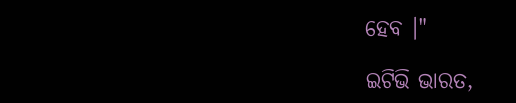ହେବ ।"

ଇଟିଭି ଭାରତ,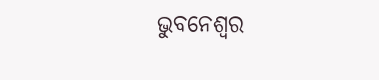ଭୁବନେଶ୍ବର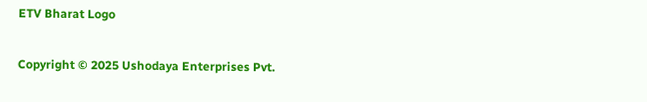ETV Bharat Logo

Copyright © 2025 Ushodaya Enterprises Pvt.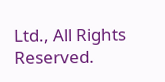Ltd., All Rights Reserved.